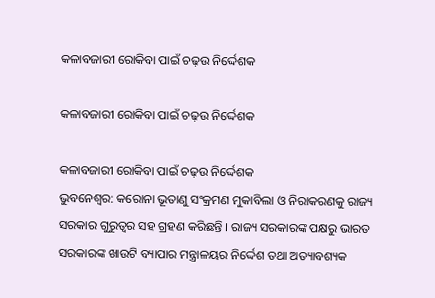କଳାବଜାରୀ ରୋକିବା ପାଇଁ ଚଢ଼ଉ ନିର୍ଦ୍ଦେଶକ

କଳାବଜାରୀ ରୋକିବା ପାଇଁ ଚଢ଼ଉ ନିର୍ଦ୍ଦେଶକ

କଳାବଜାରୀ ରୋକିବା ପାଇଁ ଚଢ଼ଉ ନିର୍ଦ୍ଦେଶକ
ଭୁବନେଶ୍ୱର: କରୋନା ଭୂତାଣୁ ସଂକ୍ରମଣ ମୁକାବିଲା ଓ ନିରାକରଣକୁ ରାଜ୍ୟ ସରକାର ଗୁରୁତ୍ୱର ସହ ଗ୍ରହଣ କରିଛନ୍ତି । ରାଜ୍ୟ ସରକାରଙ୍କ ପକ୍ଷରୁ ଭାରତ ସରକାରଙ୍କ ଖାଉଟି ବ୍ୟାପାର ମନ୍ତ୍ରାଳୟର ନିର୍ଦ୍ଦେଶ ତଥା ଅତ୍ୟାବଶ୍ୟକ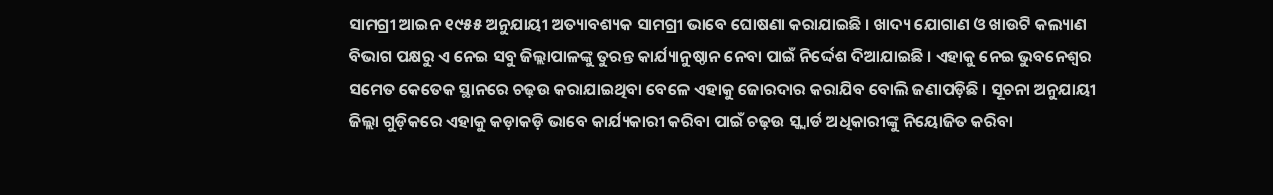ସାମଗ୍ରୀ ଆଇନ ୧୯୫୫ ଅନୁଯାୟୀ ଅତ୍ୟାବଶ୍ୟକ ସାମଗ୍ରୀ ଭାବେ ଘୋଷଣା କରାଯାଇଛି । ଖାଦ୍ୟ ଯୋଗାଣ ଓ ଖାଉଟି କଲ୍ୟାଣ ବିଭାଗ ପକ୍ଷରୁ ଏ ନେଇ ସବୁ ଜିଲ୍ଲାପାଳଙ୍କୁ ତୁରନ୍ତ କାର୍ଯ୍ୟାନୁଷ୍ଠାନ ନେବା ପାଇଁ ନିର୍ଦ୍ଦେଶ ଦିଆଯାଇଛି । ଏହାକୁ ନେଇ ଭୁବନେଶ୍ୱର ସମେତ କେତେକ ସ୍ଥାନରେ ଚଢ଼ଉ କରାଯାଇଥିବା ବେଳେ ଏହାକୁ ଜୋରଦାର କରାଯିବ ବୋଲି ଜଣାପଡ଼ିଛି । ସୂଚନା ଅନୁଯାୟୀ ଜିଲ୍ଲା ଗୁଡ଼ିକରେ ଏହାକୁ କଡ଼ାକଡ଼ି ଭାବେ କାର୍ଯ୍ୟକାରୀ କରିବା ପାଇଁ ଚଢ଼ଉ ସ୍କ୍ୱାର୍ଡ ଅଧିକାରୀଙ୍କୁ ନିୟୋଜିତ କରିବା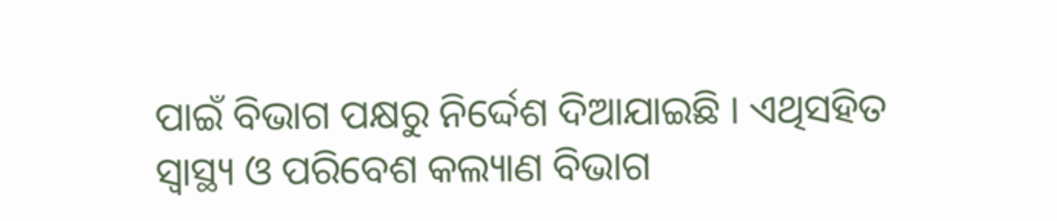ପାଇଁ ବିଭାଗ ପକ୍ଷରୁ ନିର୍ଦ୍ଦେଶ ଦିଆଯାଇଛି । ଏଥିସହିତ ସ୍ୱାସ୍ଥ୍ୟ ଓ ପରିବେଶ କଲ୍ୟାଣ ବିଭାଗ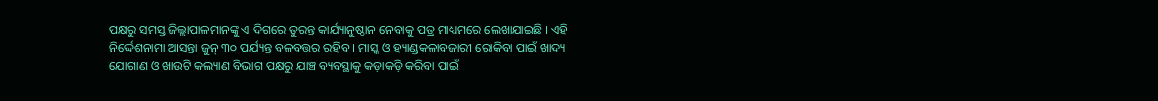ପକ୍ଷରୁ ସମସ୍ତ ଜିଲ୍ଲାପାଳମାନଙ୍କୁ ଏ ଦିଗରେ ତୁରନ୍ତ କାର୍ଯ୍ୟାନୁଷ୍ଠାନ ନେବାକୁ ପତ୍ର ମାଧ୍ୟମରେ ଲେଖାଯାଇଛି । ଏହି ନିର୍ଦ୍ଦେଶନାମା ଆସନ୍ତା ଜୁନ୍ ୩୦ ପର୍ଯ୍ୟନ୍ତ ବଳବତ୍ତର ରହିବ । ମାସ୍କ ଓ ହ୍ୟାଣ୍ଡକଳାବଜାରୀ ରୋକିବା ପାଇଁ ଖାଦ୍ୟ ଯୋଗାଣ ଓ ଖାଉଟି କଲ୍ୟାଣ ବିଭାଗ ପକ୍ଷରୁ ଯାଞ୍ଚ ବ୍ୟବସ୍ଥାକୁ କଡ଼ାକଡ଼ି କରିବା ପାଇଁ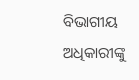ବିଭାଗୀୟ ଅଧିକାରୀଙ୍କୁ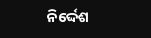ନିର୍ଦ୍ଦେଶ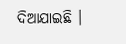ଦିଆଯାଇଛି ।